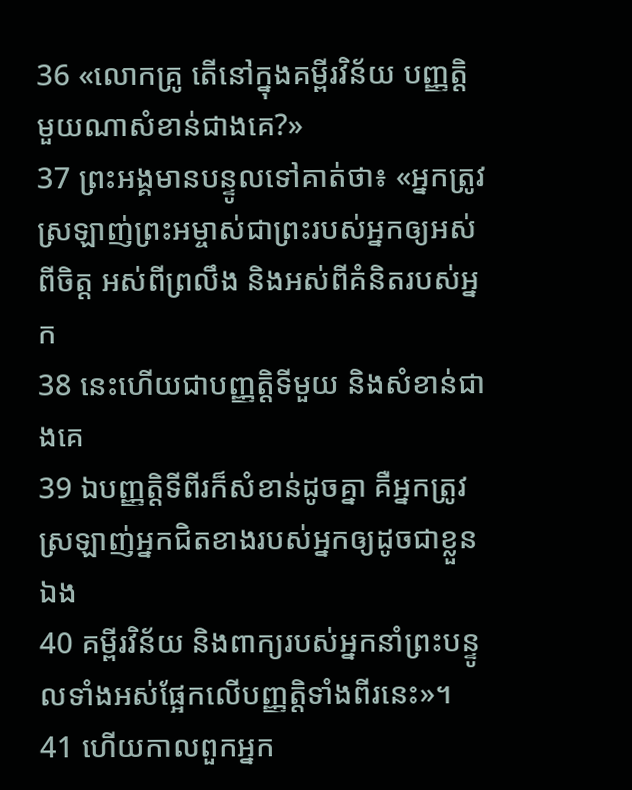36 «លោកគ្រូ តើនៅក្នុងគម្ពីរវិន័យ បញ្ញត្ដិមួយណាសំខាន់ជាងគេ?»
37 ព្រះអង្គមានបន្ទូលទៅគាត់ថា៖ «អ្នកត្រូវស្រឡាញ់ព្រះអម្ចាស់ជាព្រះរបស់អ្នកឲ្យអស់ពីចិត្ដ អស់ពីព្រលឹង និងអស់ពីគំនិតរបស់អ្នក
38 នេះហើយជាបញ្ញត្ដិទីមួយ និងសំខាន់ជាងគេ
39 ឯបញ្ញត្ដិទីពីរក៏សំខាន់ដូចគ្នា គឺអ្នកត្រូវស្រឡាញ់អ្នកជិតខាងរបស់អ្នកឲ្យដូចជាខ្លួនឯង
40 គម្ពីរវិន័យ និងពាក្យរបស់អ្នកនាំព្រះបន្ទូលទាំងអស់ផ្អែកលើបញ្ញត្ដិទាំងពីរនេះ»។
41 ហើយកាលពួកអ្នក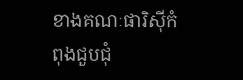ខាងគណៈផារិស៊ីកំពុងជួបជុំ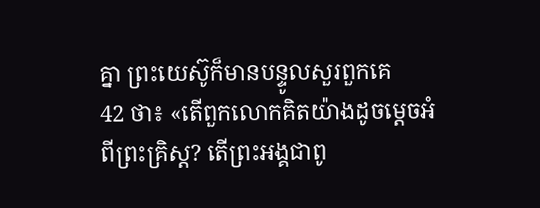គ្នា ព្រះយេស៊ូក៏មានបន្ទូលសួរពួកគេ
42 ថា៖ «តើពួកលោកគិតយ៉ាងដូចម្ដេចអំពីព្រះគិ្រស្ដ? តើព្រះអង្គជាពូ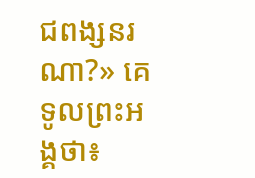ជពង្សនរណា?» គេទូលព្រះអង្គថា៖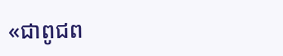«ជាពូជព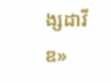ង្សដាវីឌ»